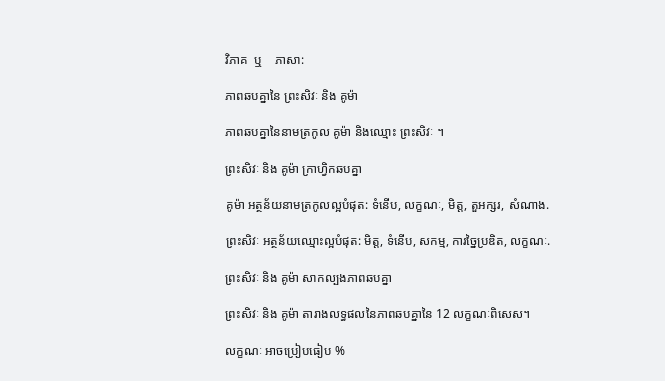វិភាគ  ឬ    ភាសា:

ភាពឆបគ្នានៃ ព្រះសិវៈ និង គូម៉ា

ភាពឆបគ្នានៃនាមត្រកូល គូម៉ា និងឈ្មោះ ព្រះសិវៈ ។

ព្រះសិវៈ និង គូម៉ា ក្រាហ្វិកឆបគ្នា

គូម៉ា អត្ថន័យនាមត្រកូលល្អបំផុត: ទំនើប, លក្ខណៈ, មិត្ត, តួអក្សរ, សំណាង.

ព្រះសិវៈ អត្ថន័យឈ្មោះល្អបំផុត: មិត្ត, ទំនើប, សកម្ម, ការច្នៃប្រឌិត, លក្ខណៈ.

ព្រះសិវៈ និង គូម៉ា សាកល្បងភាពឆបគ្នា

ព្រះសិវៈ និង គូម៉ា តារាងលទ្ធផលនៃភាពឆបគ្នានៃ 12 លក្ខណៈពិសេស។

លក្ខណៈ អាចប្រៀបធៀប %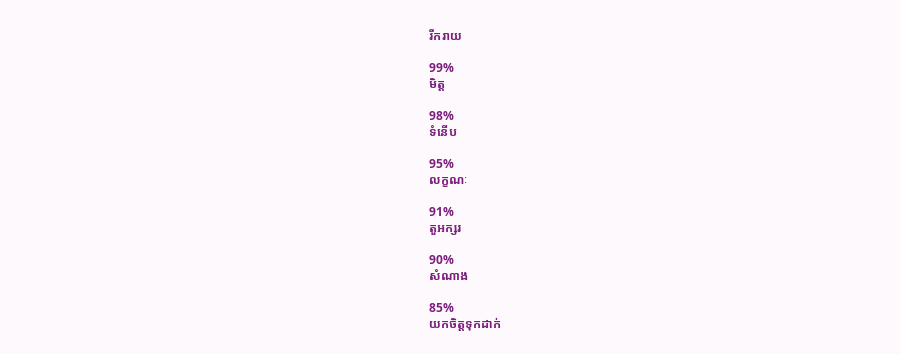រីករាយ

99%
មិត្ត

98%
ទំនើប

95%
លក្ខណៈ

91%
តួអក្សរ

90%
សំណាង

85%
យកចិត្តទុកដាក់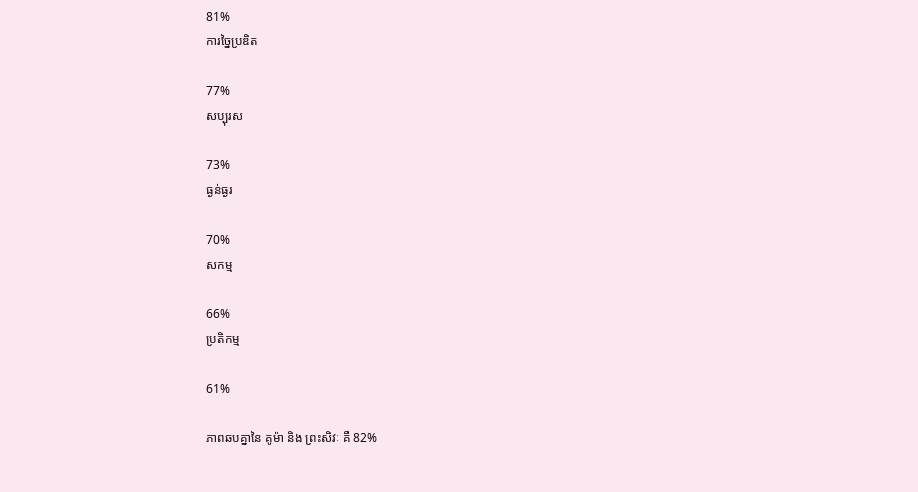81%
ការច្នៃប្រឌិត

77%
សប្បុរស

73%
ធ្ងន់ធ្ងរ

70%
សកម្ម

66%
ប្រតិកម្ម

61%

ភាពឆបគ្នានៃ គូម៉ា និង ព្រះសិវៈ គឺ 82%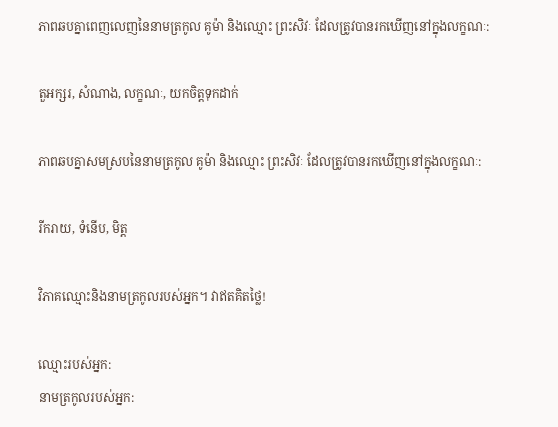ភាពឆបគ្នាពេញលេញនៃនាមត្រកូល គូម៉ា និងឈ្មោះ ព្រះសិវៈ ដែលត្រូវបានរកឃើញនៅក្នុងលក្ខណៈ:

តួអក្សរ, សំណាង, លក្ខណៈ, យកចិត្តទុកដាក់

ភាពឆបគ្នាសមស្របនៃនាមត្រកូល គូម៉ា និងឈ្មោះ ព្រះសិវៈ ដែលត្រូវបានរកឃើញនៅក្នុងលក្ខណៈ:

រីករាយ, ទំនើប, មិត្ត

វិភាគឈ្មោះនិងនាមត្រកូលរបស់អ្នក។ វាឥតគិតថ្លៃ!

ឈ្មោះរបស់អ្នក:
នាមត្រកូលរបស់អ្នក: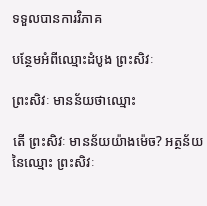ទទួលបានការវិភាគ

បន្ថែមអំពីឈ្មោះដំបូង ព្រះសិវៈ

ព្រះសិវៈ មានន័យថាឈ្មោះ

តើ ព្រះសិវៈ មានន័យយ៉ាងម៉េច? អត្ថន័យនៃឈ្មោះ ព្រះសិវៈ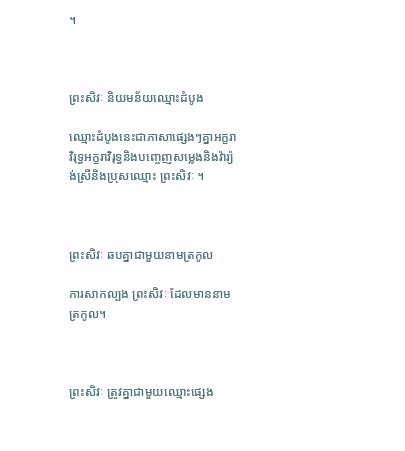។



ព្រះសិវៈ និយមន័យឈ្មោះដំបូង

ឈ្មោះដំបូងនេះជាភាសាផ្សេងៗគ្នាអក្ខរាវិរុទ្ធអក្ខរាវិរុទ្ធនិងបញ្ចេញសម្លេងនិងវ៉ារ្យ៉ង់ស្រីនិងប្រុសឈ្មោះ ព្រះសិវៈ ។



ព្រះសិវៈ ឆបគ្នាជាមួយនាមត្រកូល

ការសាកល្បង ព្រះសិវៈ ដែលមាននាមត្រកូល។



ព្រះសិវៈ ត្រូវគ្នាជាមួយឈ្មោះផ្សេង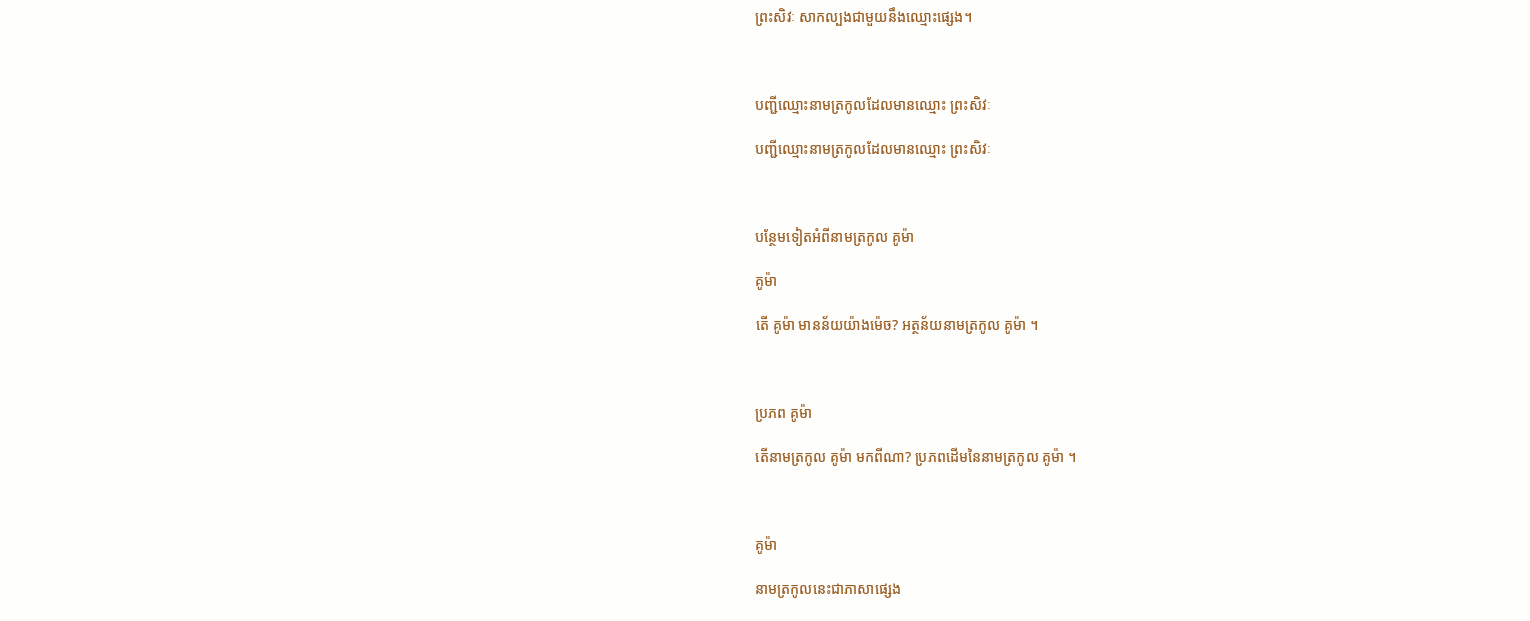ព្រះសិវៈ សាកល្បងជាមួយនឹងឈ្មោះផ្សេង។



បញ្ជីឈ្មោះនាមត្រកូលដែលមានឈ្មោះ ព្រះសិវៈ

បញ្ជីឈ្មោះនាមត្រកូលដែលមានឈ្មោះ ព្រះសិវៈ



បន្ថែមទៀតអំពីនាមត្រកូល គូម៉ា

គូម៉ា

តើ គូម៉ា មានន័យយ៉ាងម៉េច? អត្ថន័យនាមត្រកូល គូម៉ា ។



ប្រភព គូម៉ា

តើនាមត្រកូល គូម៉ា មកពីណា? ប្រភពដើមនៃនាមត្រកូល គូម៉ា ។



គូម៉ា

នាមត្រកូលនេះជាភាសាផ្សេង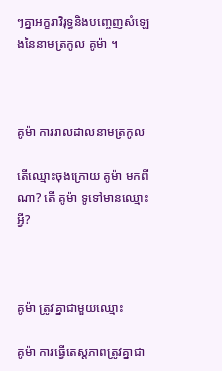ៗគ្នាអក្ខរាវិរុទ្ធនិងបញ្ចេញសំឡេងនៃនាមត្រកូល គូម៉ា ។



គូម៉ា ការរាលដាលនាមត្រកូល

តើឈ្មោះចុងក្រោយ គូម៉ា មកពីណា? តើ គូម៉ា ទូទៅមានឈ្មោះអ្វី?



គូម៉ា ត្រូវគ្នាជាមួយឈ្មោះ

គូម៉ា ការធ្វើតេស្តភាពត្រូវគ្នាជា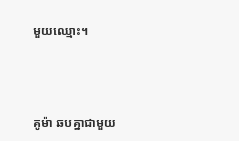មួយឈ្មោះ។



គូម៉ា ឆបគ្នាជាមួយ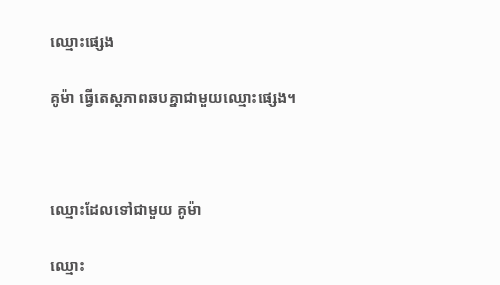ឈ្មោះផ្សេង

គូម៉ា ធ្វើតេស្តភាពឆបគ្នាជាមួយឈ្មោះផ្សេង។



ឈ្មោះដែលទៅជាមួយ គូម៉ា

ឈ្មោះ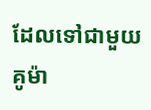ដែលទៅជាមួយ គូម៉ា